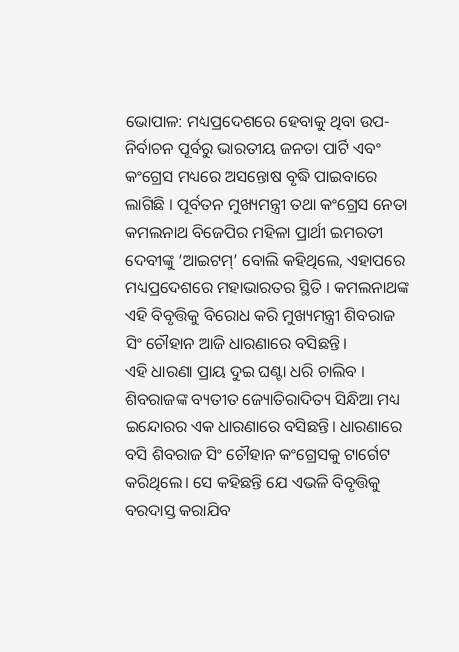ଭୋପାଳ: ମଧ୍ୟପ୍ରଦେଶରେ ହେବାକୁ ଥିବା ଉପ-ନିର୍ବାଚନ ପୂର୍ବରୁ ଭାରତୀୟ ଜନତା ପାର୍ଟି ଏବଂ କଂଗ୍ରେସ ମଧ୍ୟରେ ଅସନ୍ତୋଷ ବୃଦ୍ଧି ପାଇବାରେ ଲାଗିଛି । ପୂର୍ବତନ ମୁଖ୍ୟମନ୍ତ୍ରୀ ତଥା କଂଗ୍ରେସ ନେତା କମଲନାଥ ବିଜେପିର ମହିଳା ପ୍ରାର୍ଥୀ ଇମରତୀ ଦେବୀଙ୍କୁ ‘ଆଇଟମ୍’ ବୋଲି କହିଥିଲେ, ଏହାପରେ ମଧ୍ୟପ୍ରଦେଶରେ ମହାଭାରତର ସ୍ଥିତି । କମଲନାଥଙ୍କ ଏହି ବିବୃତ୍ତିକୁ ବିରୋଧ କରି ମୁଖ୍ୟମନ୍ତ୍ରୀ ଶିବରାଜ ସିଂ ଚୌହାନ ଆଜି ଧାରଣାରେ ବସିଛନ୍ତି।
ଏହି ଧାରଣା ପ୍ରାୟ ଦୁଇ ଘଣ୍ଟା ଧରି ଚାଲିବ । ଶିବରାଜଙ୍କ ବ୍ୟତୀତ ଜ୍ୟୋତିରାଦିତ୍ୟ ସିନ୍ଧିଆ ମଧ୍ୟ ଇନ୍ଦୋରର ଏକ ଧାରଣାରେ ବସିଛନ୍ତି। ଧାରଣାରେ ବସି ଶିବରାଜ ସିଂ ଚୌହାନ କଂଗ୍ରେସକୁ ଟାର୍ଗେଟ କରିଥିଲେ। ସେ କହିଛନ୍ତି ଯେ ଏଭଳି ବିବୃତ୍ତିକୁ ବରଦାସ୍ତ କରାଯିବ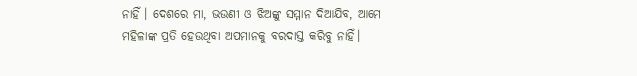ନାହିଁ । ଦେଶରେ ମା, ଭଉଣୀ ଓ ଝିଅଙ୍କୁ ସମ୍ମାନ ଦିଆଯିବ, ଆମେ ମହିଳାଙ୍କ ପ୍ରତି ହେଉଥିବା ଅପମାନକୁ ବରଦାସ୍ତ କରିବୁ ନାହିଁ।